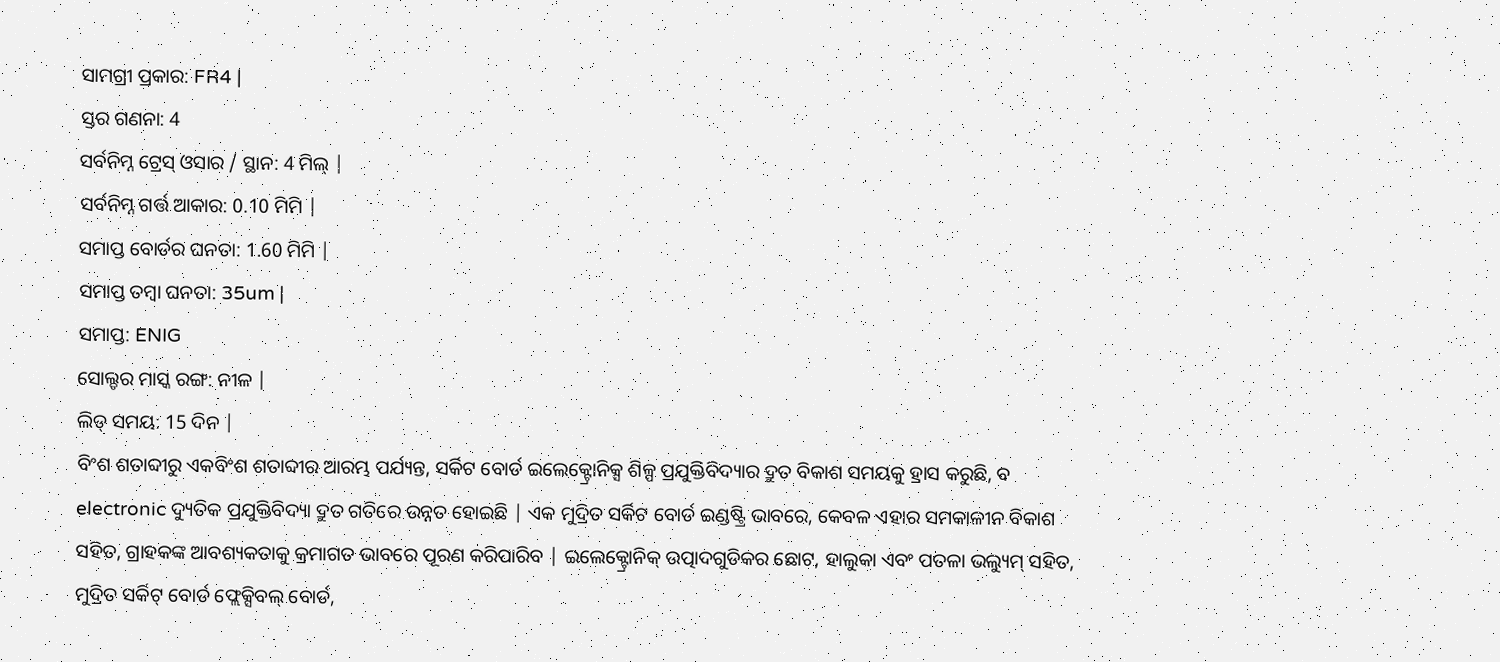ସାମଗ୍ରୀ ପ୍ରକାର: FR4 |
ସ୍ତର ଗଣନା: 4
ସର୍ବନିମ୍ନ ଟ୍ରେସ୍ ଓସାର / ସ୍ଥାନ: 4 ମିଲ୍ |
ସର୍ବନିମ୍ନ ଗର୍ତ୍ତ ଆକାର: 0.10 ମିମି |
ସମାପ୍ତ ବୋର୍ଡର ଘନତା: 1.60 ମିମି |
ସମାପ୍ତ ତମ୍ବା ଘନତା: 35um |
ସମାପ୍ତ: ENIG
ସୋଲ୍ଡର ମାସ୍କ ରଙ୍ଗ: ନୀଳ |
ଲିଡ୍ ସମୟ: 15 ଦିନ |
ବିଂଶ ଶତାବ୍ଦୀରୁ ଏକବିଂଶ ଶତାବ୍ଦୀର ଆରମ୍ଭ ପର୍ଯ୍ୟନ୍ତ, ସର୍କିଟ ବୋର୍ଡ ଇଲେକ୍ଟ୍ରୋନିକ୍ସ ଶିଳ୍ପ ପ୍ରଯୁକ୍ତିବିଦ୍ୟାର ଦ୍ରୁତ ବିକାଶ ସମୟକୁ ହ୍ରାସ କରୁଛି, ବ electronic ଦ୍ୟୁତିକ ପ୍ରଯୁକ୍ତିବିଦ୍ୟା ଦ୍ରୁତ ଗତିରେ ଉନ୍ନତ ହୋଇଛି | ଏକ ମୁଦ୍ରିତ ସର୍କିଟ ବୋର୍ଡ ଇଣ୍ଡଷ୍ଟ୍ରି ଭାବରେ, କେବଳ ଏହାର ସମକାଳୀନ ବିକାଶ ସହିତ, ଗ୍ରାହକଙ୍କ ଆବଶ୍ୟକତାକୁ କ୍ରମାଗତ ଭାବରେ ପୂରଣ କରିପାରିବ | ଇଲେକ୍ଟ୍ରୋନିକ୍ ଉତ୍ପାଦଗୁଡିକର ଛୋଟ, ହାଲୁକା ଏବଂ ପତଳା ଭଲ୍ୟୁମ୍ ସହିତ, ମୁଦ୍ରିତ ସର୍କିଟ୍ ବୋର୍ଡ ଫ୍ଲେକ୍ସିବଲ୍ ବୋର୍ଡ,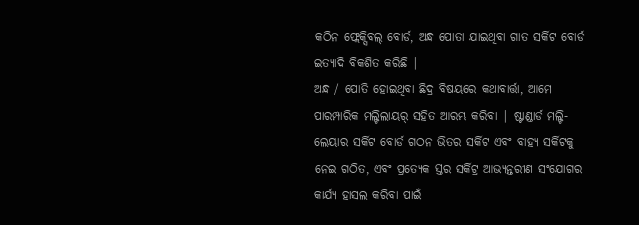କଠିନ ଫ୍ଲେକ୍ସିବଲ୍ ବୋର୍ଡ, ଅନ୍ଧ ପୋତା ଯାଇଥିବା ଗାତ ସର୍କିଟ ବୋର୍ଡ ଇତ୍ୟାଦି ବିକଶିତ କରିଛି |
ଅନ୍ଧ / ପୋତି ହୋଇଥିବା ଛିଦ୍ର ବିଷୟରେ କଥାବାର୍ତ୍ତା, ଆମେ ପାରମ୍ପାରିକ ମଲ୍ଟିଲାୟର୍ ସହିତ ଆରମ୍ଭ କରିବା | ଷ୍ଟାଣ୍ଡାର୍ଡ ମଲ୍ଟି-ଲେୟାର ସର୍କିଟ ବୋର୍ଡ ଗଠନ ଭିତର ସର୍କିଟ ଏବଂ ବାହ୍ୟ ସର୍କିଟକୁ ନେଇ ଗଠିତ, ଏବଂ ପ୍ରତ୍ୟେକ ସ୍ତର ସର୍କିଟ୍ର ଆଭ୍ୟନ୍ତରୀଣ ସଂଯୋଗର କାର୍ଯ୍ୟ ହାସଲ କରିବା ପାଇଁ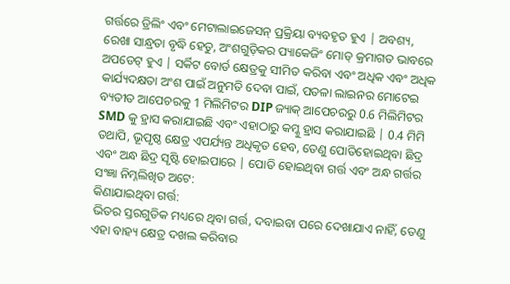ଗର୍ତ୍ତରେ ଡ୍ରିଲିଂ ଏବଂ ମେଟାଲାଇଜେସନ୍ ପ୍ରକ୍ରିୟା ବ୍ୟବହୃତ ହୁଏ | ଅବଶ୍ୟ, ରେଖା ସାନ୍ଧ୍ରତା ବୃଦ୍ଧି ହେତୁ, ଅଂଶଗୁଡ଼ିକର ପ୍ୟାକେଜିଂ ମୋଡ୍ କ୍ରମାଗତ ଭାବରେ ଅପଡେଟ୍ ହୁଏ | ସର୍କିଟ ବୋର୍ଡ କ୍ଷେତ୍ରକୁ ସୀମିତ କରିବା ଏବଂ ଅଧିକ ଏବଂ ଅଧିକ କାର୍ଯ୍ୟଦକ୍ଷତା ଅଂଶ ପାଇଁ ଅନୁମତି ଦେବା ପାଇଁ, ପତଳା ଲାଇନର ମୋଟେଇ ବ୍ୟତୀତ ଆପେଚରକୁ 1 ମିଲିମିଟର DIP ଜ୍ୟାକ୍ ଆପେଚରରୁ 0.6 ମିଲିମିଟର SMD କୁ ହ୍ରାସ କରାଯାଇଛି ଏବଂ ଏହାଠାରୁ କମ୍କୁ ହ୍ରାସ କରାଯାଇଛି | 0.4 ମିମି ତଥାପି, ଭୂପୃଷ୍ଠ କ୍ଷେତ୍ର ଏପର୍ଯ୍ୟନ୍ତ ଅଧିକୃତ ହେବ, ତେଣୁ ପୋତିହୋଇଥିବା ଛିଦ୍ର ଏବଂ ଅନ୍ଧ ଛିଦ୍ର ସୃଷ୍ଟି ହୋଇପାରେ | ପୋତି ହୋଇଥିବା ଗର୍ତ୍ତ ଏବଂ ଅନ୍ଧ ଗର୍ତ୍ତର ସଂଜ୍ଞା ନିମ୍ନଲିଖିତ ଅଟେ:
କିଣାଯାଇଥିବା ଗର୍ତ୍ତ:
ଭିତର ସ୍ତରଗୁଡିକ ମଧ୍ୟରେ ଥିବା ଗର୍ତ୍ତ, ଦବାଇବା ପରେ ଦେଖାଯାଏ ନାହିଁ, ତେଣୁ ଏହା ବାହ୍ୟ କ୍ଷେତ୍ର ଦଖଲ କରିବାର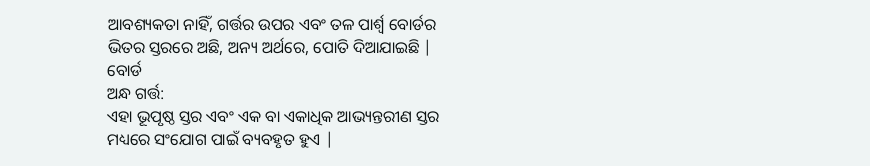ଆବଶ୍ୟକତା ନାହିଁ, ଗର୍ତ୍ତର ଉପର ଏବଂ ତଳ ପାର୍ଶ୍ୱ ବୋର୍ଡର ଭିତର ସ୍ତରରେ ଅଛି, ଅନ୍ୟ ଅର୍ଥରେ, ପୋତି ଦିଆଯାଇଛି | ବୋର୍ଡ
ଅନ୍ଧ ଗର୍ତ୍ତ:
ଏହା ଭୂପୃଷ୍ଠ ସ୍ତର ଏବଂ ଏକ ବା ଏକାଧିକ ଆଭ୍ୟନ୍ତରୀଣ ସ୍ତର ମଧ୍ୟରେ ସଂଯୋଗ ପାଇଁ ବ୍ୟବହୃତ ହୁଏ |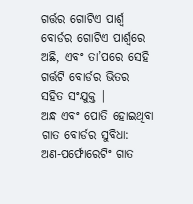ଗର୍ତ୍ତର ଗୋଟିଏ ପାର୍ଶ୍ୱ ବୋର୍ଡର ଗୋଟିଏ ପାର୍ଶ୍ୱରେ ଅଛି, ଏବଂ ତା’ପରେ ସେହି ଗର୍ତ୍ତଟି ବୋର୍ଡର ଭିତର ସହିତ ସଂଯୁକ୍ତ |
ଅନ୍ଧ ଏବଂ ପୋତି ହୋଇଥିବା ଗାତ ବୋର୍ଡର ସୁବିଧା:
ଅଣ-ପର୍ଫୋରେଟିଂ ଗାତ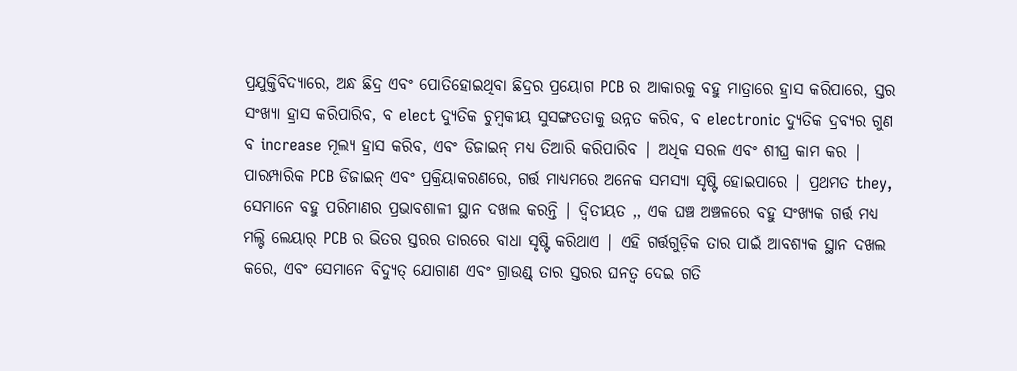ପ୍ରଯୁକ୍ତିବିଦ୍ୟାରେ, ଅନ୍ଧ ଛିଦ୍ର ଏବଂ ପୋତିହୋଇଥିବା ଛିଦ୍ରର ପ୍ରୟୋଗ PCB ର ଆକାରକୁ ବହୁ ମାତ୍ରାରେ ହ୍ରାସ କରିପାରେ, ସ୍ତର ସଂଖ୍ୟା ହ୍ରାସ କରିପାରିବ, ବ elect ଦ୍ୟୁତିକ ଚୁମ୍ବକୀୟ ସୁସଙ୍ଗତତାକୁ ଉନ୍ନତ କରିବ, ବ electronic ଦ୍ୟୁତିକ ଦ୍ରବ୍ୟର ଗୁଣ ବ increase ମୂଲ୍ୟ ହ୍ରାସ କରିବ, ଏବଂ ଡିଜାଇନ୍ ମଧ୍ୟ ତିଆରି କରିପାରିବ | ଅଧିକ ସରଳ ଏବଂ ଶୀଘ୍ର କାମ କର | ପାରମ୍ପାରିକ PCB ଡିଜାଇନ୍ ଏବଂ ପ୍ରକ୍ରିୟାକରଣରେ, ଗର୍ତ୍ତ ମାଧ୍ୟମରେ ଅନେକ ସମସ୍ୟା ସୃଷ୍ଟି ହୋଇପାରେ | ପ୍ରଥମତ they, ସେମାନେ ବହୁ ପରିମାଣର ପ୍ରଭାବଶାଳୀ ସ୍ଥାନ ଦଖଲ କରନ୍ତି | ଦ୍ୱିତୀୟତ ,, ଏକ ଘଞ୍ଚ ଅଞ୍ଚଳରେ ବହୁ ସଂଖ୍ୟକ ଗର୍ତ୍ତ ମଧ୍ୟ ମଲ୍ଟି ଲେୟାର୍ PCB ର ଭିତର ସ୍ତରର ତାରରେ ବାଧା ସୃଷ୍ଟି କରିଥାଏ | ଏହି ଗର୍ତ୍ତଗୁଡ଼ିକ ତାର ପାଇଁ ଆବଶ୍ୟକ ସ୍ଥାନ ଦଖଲ କରେ, ଏବଂ ସେମାନେ ବିଦ୍ୟୁତ୍ ଯୋଗାଣ ଏବଂ ଗ୍ରାଉଣ୍ଡ୍ ତାର ସ୍ତରର ଘନତ୍ୱ ଦେଇ ଗତି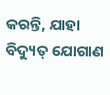କରନ୍ତି, ଯାହା ବିଦ୍ୟୁତ୍ ଯୋଗାଣ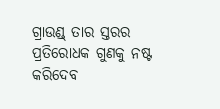ଗ୍ରାଉଣ୍ଡ୍ ତାର ସ୍ତରର ପ୍ରତିରୋଧକ ଗୁଣକୁ ନଷ୍ଟ କରିଦେବ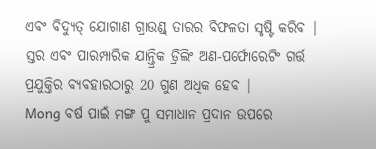ଏବଂ ବିଦ୍ୟୁତ୍ ଯୋଗାଣ ଗ୍ରାଉଣ୍ଡ୍ ତାରର ବିଫଳତା ସୃଷ୍ଟି କରିବ | ସ୍ତର ଏବଂ ପାରମ୍ପାରିକ ଯାନ୍ତ୍ରିକ ଡ୍ରିଲିଂ ଅଣ-ପର୍ଫୋରେଟିଂ ଗର୍ତ୍ତ ପ୍ରଯୁକ୍ତିର ବ୍ୟବହାରଠାରୁ 20 ଗୁଣ ଅଧିକ ହେବ |
Mong ବର୍ଷ ପାଇଁ ମଙ୍ଗ ପୁ ସମାଧାନ ପ୍ରଦାନ ଉପରେ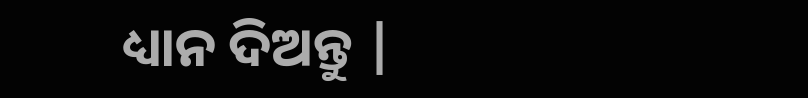ଧ୍ୟାନ ଦିଅନ୍ତୁ |